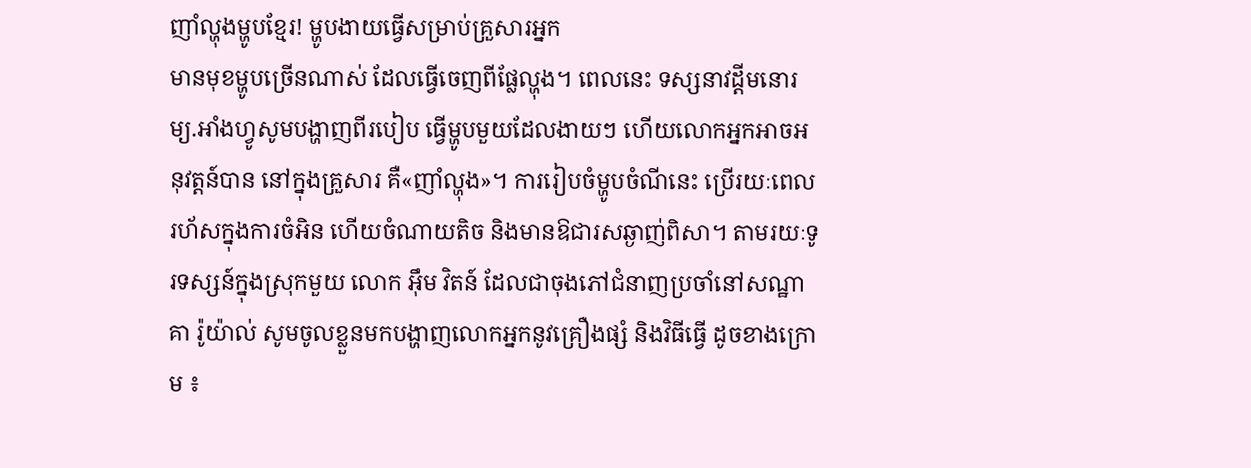ញាំល្ហុងម្ហូបខ្មែរ! ម្ហូបងាយធ្វើសម្រាប់គ្រួសារអ្នក
មានមុខម្ហូបច្រើនណាស់ ដែលធ្វើចេញពីផ្លែល្ហុង។ ពេលនេះ ទស្សនាវដ្ដីមនោរម្យ.អាំងហ្វូសូមបង្ហាញពីរបៀប ធ្វើម្ហូបមួយដែលងាយៗ ហើយលោកអ្នកអាចអនុវត្តន៍បាន នៅក្នុងគ្រួសារ គឺ«ញាំល្ហុង»។ ការរៀបចំម្ហូបចំណីនេះ ប្រើរយៈពេលរហ័សក្នុងការចំអិន ហើយចំណាយតិច និងមានឱជារសឆ្ងាញ់ពិសា។ តាមរយៈទូរទស្សន៍ក្នុងស្រុកមួយ លោក អ៊ឹម វិតន៍ ដែលជាចុងភៅជំនាញប្រចាំនៅសណ្ឋាគា រ៉ូយ៉ាល់ សូមចូលខ្លួនមកបង្ហាញលោកអ្នកនូវគ្រឿងផ្សំ និងវិធីធ្វើ ដូចខាងក្រោម ៖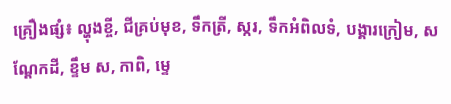គ្រឿងផ្សំ៖ ល្ហុងខ្ចី, ជីគ្រប់មុខ, ទឹកត្រី, ស្ករ, ទឹកអំពិលទំ, បង្គារក្រៀម, សណ្តែកដី, ខ្ទឹម ស, កាពិ, ម្ទេ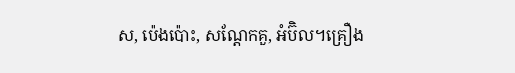ស, ប៉េងប៉ោះ, សណ្តែកគួ, អំប៊ិល។គ្រឿង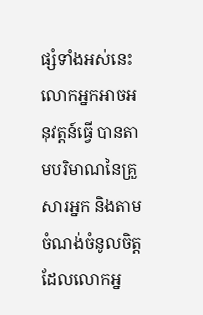ផ្សំទាំងអស់នេះ លោកអ្នកអាចអនុវត្តន៍ធ្វើ បានតាមបរិមាណនៃគ្រួសារអ្នក និងតាមចំណង់ចំនូលចិត្ត ដែលលោកអ្ន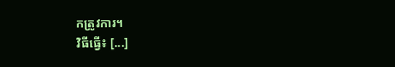កត្រូវការ។
វិធីធ្វើ៖ [...]